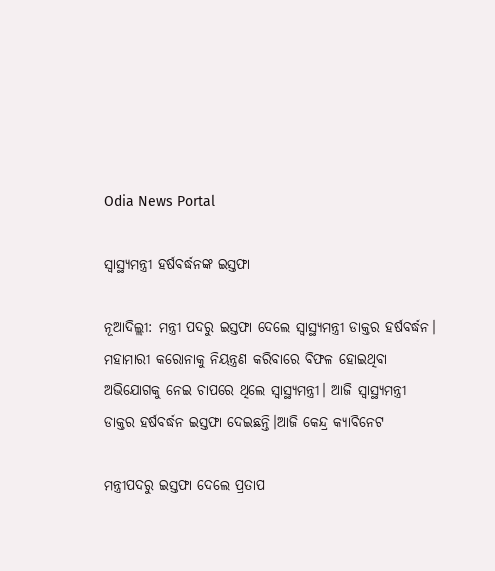Odia News Portal

ସ୍ୱାସ୍ଥ୍ୟମନ୍ତ୍ରୀ ହର୍ଷବର୍ଦ୍ଧନଙ୍କ ଇସ୍ତଫା

ନୂଆଦିଲ୍ଲୀ: ମନ୍ତ୍ରୀ ପଦରୁ ଇସ୍ତଫା ଦେଲେ ସ୍ୱାସ୍ଥ୍ୟମନ୍ତ୍ରୀ ଡାକ୍ତର ହର୍ଷବର୍ଦ୍ଧନ। ମହାମାରୀ କରୋନାକୁ ନିୟନ୍ତ୍ରଣ କରିବାରେ ବିଫଳ ହୋଇଥିବା ଅଭିଯୋଗକୁ ନେଇ ଚାପରେ ଥିଲେ ସ୍ୱାସ୍ଥ୍ୟମନ୍ତ୍ରୀ। ଆଜି ସ୍ୱାସ୍ଥ୍ୟମନ୍ତ୍ରୀ ଡାକ୍ତର ହର୍ଷବର୍ଦ୍ଧନ ଇସ୍ତଫା ଦେଇଛନ୍ତି।ଆଜି କେନ୍ଦ୍ର କ୍ୟାବିନେଟ

ମନ୍ତ୍ରୀପଦରୁ ଇସ୍ତଫା ଦେଲେ ପ୍ରତାପ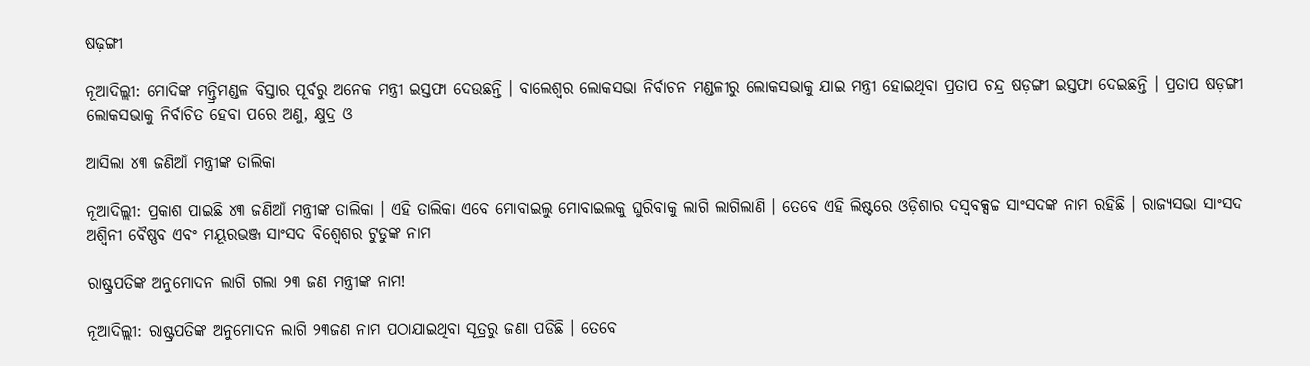ଷଢ଼ଙ୍ଗୀ

ନୂଆଦିଲ୍ଲୀ: ମୋଦିଙ୍କ ମନ୍ତ୍ରିମଣ୍ଡଳ ବିସ୍ତାର ପୂର୍ବରୁ ଅନେକ ମନ୍ତ୍ରୀ ଇସ୍ତଫା ଦେଉଛନ୍ତି । ବାଲେଶ୍ୱର ଲୋକସଭା ନିର୍ବାଚନ ମଣ୍ଡଳୀରୁ ଲୋକସଭାକୁ ଯାଇ ମନ୍ତ୍ରୀ ହୋଇଥିବା ପ୍ରତାପ ଚନ୍ଦ୍ର ଷଡ଼ଙ୍ଗୀ ଇସ୍ତଫା ଦେଇଛନ୍ତି । ପ୍ରତାପ ଷଡ଼ଙ୍ଗୀ ଲୋକସଭାକୁ ନିର୍ବାଚିତ ହେବା ପରେ ଅଣୁ, କ୍ଷୁଦ୍ର ଓ

ଆସିଲା ୪୩ ଜଣିଆଁ ମନ୍ତ୍ରୀଙ୍କ ତାଲିକା

ନୂଆଦିଲ୍ଲୀ: ପ୍ରକାଶ ପାଇଛି ୪୩ ଜଣିଆଁ ମନ୍ତ୍ରୀଙ୍କ ତାଲିକା । ଏହି ତାଲିକା ଏବେ ମୋବାଇଲୁ ମୋବାଇଲକୁ ଘୁରିବାକୁ ଲାଗି ଲାଗିଲାଣି । ତେବେ ଏହି ଲିଷ୍ଟରେ ଓଡ଼ିଶାର ଦସ୍ୱବକ୍ସଚ୍ଚ ସାଂସଦଙ୍କ ନାମ ରହିଛି । ରାଜ୍ୟସଭା ସାଂସଦ ଅଶ୍ୱିନୀ ବୈଷ୍ଣବ ଏବଂ ମୟୂରଭଞ୍ଜ ସାଂସଦ ବିଶ୍ୱେଶର ଟୁଡୁଙ୍କ ନାମ

ରାଷ୍ଟ୍ରପତିଙ୍କ ଅନୁମୋଦନ ଲାଗି ଗଲା ୨୩ ଜଣ ମନ୍ତ୍ରୀଙ୍କ ନାମ!

ନୂଆଦିଲ୍ଲୀ: ରାଷ୍ଟ୍ରପତିଙ୍କ ଅନୁମୋଦନ ଲାଗି ୨୩ଜଣ ନାମ ପଠାଯାଇଥିବା ସୂତ୍ରରୁ ଜଣା ପଡିଛି । ତେବେ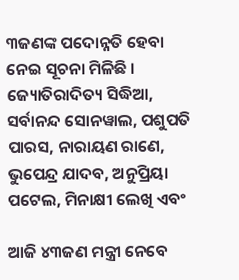୩ଜଣଙ୍କ ପଦୋନ୍ନତି ହେବା ନେଇ ସୂଚନା ମିଳିଛି । ଜ୍ୟୋତିରାଦିତ୍ୟ ସିଦ୍ଧିଆ, ସର୍ବାନନ୍ଦ ସୋନୱାଲ, ପଶୁପତି ପାରସ, ନାରାୟଣ ରାଣେ, ଭୁପେନ୍ଦ୍ର ଯାଦବ, ଅନୁପ୍ରିୟା ପଟେଲ, ମିନାକ୍ଷୀ ଲେଖି ଏବଂ

ଆଜି ୪୩ଜଣ ମନ୍ତ୍ରୀ ନେବେ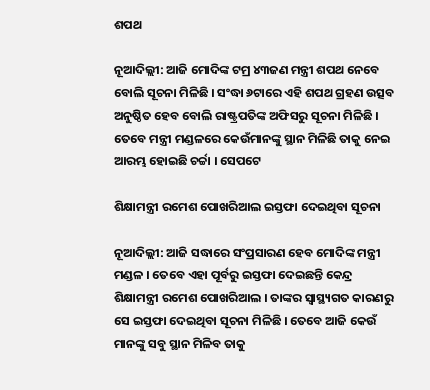ଶପଥ

ନୂଆଦିଲ୍ଲୀ: ଆଜି ମୋଦିଙ୍କ ଟମ୍ର ୪୩ଜଣ ମନ୍ତ୍ରୀ ଶପଥ ନେବେ ବୋଲି ସୂଚନା ମିଳିଛି । ସଂଦ୍ଧା ୬ଟାରେ ଏହି ଶପଥ ଗ୍ରହଣ ଉତ୍ସବ ଅନୁଷ୍ଠିତ ହେବ ବୋଲି ରାଷ୍ଟ୍ରପତିଙ୍କ ଅଫିସରୁ ସୂଚନା ମିଳିଛି । ତେବେ ମନ୍ତ୍ରୀ ମଣ୍ଡଳରେ କେଉଁମାନଙ୍କୁ ସ୍ଥାନ ମିଳିଛି ତାକୁ ନେଇ ଆରମ୍ଭ ହୋଇଛି ଚର୍ଚ୍ଚା । ସେପଟେ

ଶିକ୍ଷାମନ୍ତ୍ରୀ ରମେଶ ପୋଖରିଆଲ ଇସ୍ତଫା ଦେଇଥିବା ସୂଚନା

ନୂଆଦିଲ୍ଲୀ: ଆଜି ସଦ୍ଧାରେ ସଂପ୍ରସାରଣ ହେବ ମୋଦିଙ୍କ ମନ୍ତ୍ରୀ ମଣ୍ଡଳ । ତେବେ ଏହା ପୂର୍ବରୁ ଇସ୍ତଫା ଦେଇଛନ୍ତି କେନ୍ଦ୍ର ଶିକ୍ଷାମନ୍ତ୍ରୀ ରମେଶ ପୋଖରିଆଲ । ତାଙ୍କର ସ୍ୱାସ୍ଥ୍ୟଗତ କାରଣରୁ ସେ ଇସ୍ତଫା ଦେଇଥିବା ସୂଚନା ମିଳିଛି । ତେବେ ଆଜି କେଉଁ ମାନଙ୍କୁ ସବୁ ସ୍ଥାନ ମିଳିବ ତାକୁ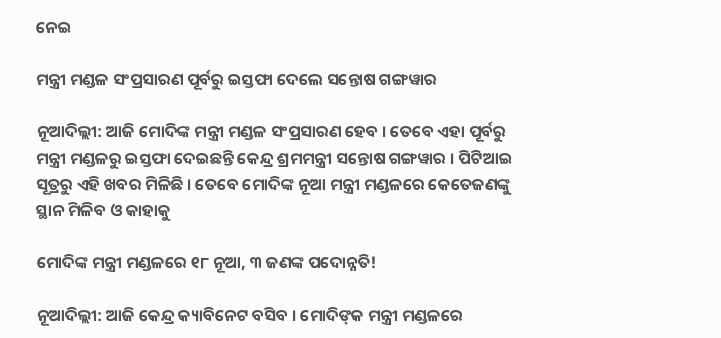ନେଇ

ମନ୍ତ୍ରୀ ମଣ୍ଡଳ ସଂପ୍ରସାରଣ ପୂର୍ବରୁ ଇସ୍ତଫା ଦେଲେ ସନ୍ତୋଷ ଗଙ୍ଗୱାର

ନୂଆଦିଲ୍ଲୀ: ଆଜି ମୋଦିଙ୍କ ମନ୍ତ୍ରୀ ମଣ୍ଡଳ ସଂପ୍ରସାରଣ ହେବ । ତେବେ ଏହା ପୂର୍ବରୁ ମନ୍ତ୍ରୀ ମଣ୍ଡଳରୁ ଇସ୍ତଫା ଦେଇଛନ୍ତି କେନ୍ଦ୍ର ଶ୍ରମମନ୍ତ୍ରୀ ସନ୍ତୋଷ ଗଙ୍ଗୱାର । ପିଟିଆଇ ସୂତ୍ରରୁ ଏହି ଖବର ମିଳିଛି । ତେବେ ମୋଦିଙ୍କ ନୂଆ ମନ୍ତ୍ରୀ ମଣ୍ଡଳରେ କେତେଜଣଙ୍କୁ ସ୍ଥାନ ମିଳିବ ଓ କାହାକୁ

ମୋଦିଙ୍କ ମନ୍ତ୍ରୀ ମଣ୍ଡଳରେ ୧୮ ନୂଆ, ୩ ଜଣଙ୍କ ପଦୋନ୍ନତି!

ନୂଆଦିଲ୍ଲୀ: ଆଜି କେନ୍ଦ୍ର କ୍ୟାବିନେଟ ବସିବ । ମୋଦିଙ୍‌କ ମନ୍ତ୍ରୀ ମଣ୍ଡଳରେ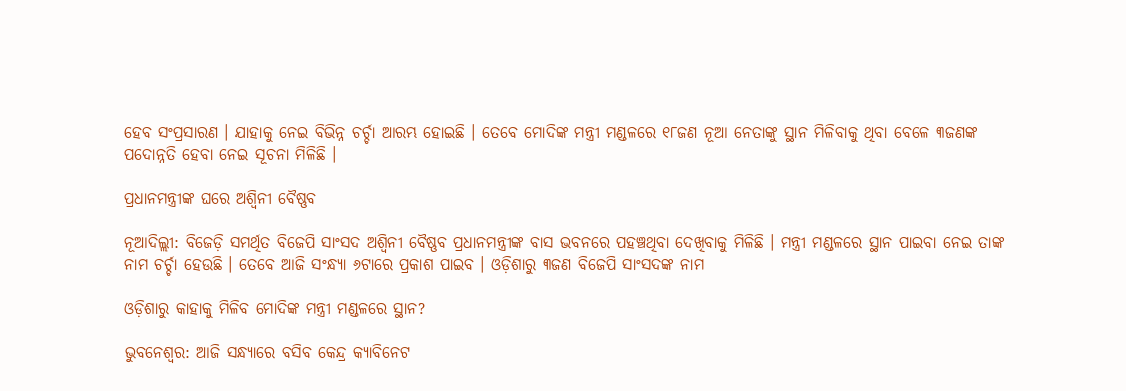ହେବ ସଂପ୍ରସାରଣ । ଯାହାକୁ ନେଇ ବିଭିନ୍ନ ଚର୍ଚ୍ଚା ଆରମ୍ଭ ହୋଇଛି । ତେବେ ମୋଦିଙ୍କ ମନ୍ତ୍ରୀ ମଣ୍ଡଳରେ ୧୮ଜଣ ନୂଆ ନେତାଙ୍କୁ ସ୍ଥାନ ମିଳିବାକୁ ଥିବା ବେଳେ ୩ଜଣଙ୍କ ପଦୋନ୍ନତି ହେବା ନେଇ ସୂଚନା ମିଳିଛି ।

ପ୍ରଧାନମନ୍ତ୍ରୀଙ୍କ ଘରେ ଅଶ୍ୱିନୀ ବୈଷ୍ଣବ

ନୂଆଦିଲ୍ଲୀ: ବିଜେଡ଼ି ସମର୍ଥିତ ବିଜେପି ସାଂସଦ ଅଶ୍ୱିନୀ ବୈଷ୍ଣବ ପ୍ରଧାନମନ୍ତ୍ରୀଙ୍କ ବାସ ଭବନରେ ପହଞ୍ଚଥିବା ଦେଖିବାକୁ ମିଳିଛି । ମନ୍ତ୍ରୀ ମଣ୍ଡଳରେ ସ୍ଥାନ ପାଇବା ନେଇ ତାଙ୍କ ନାମ ଚର୍ଚ୍ଚା ହେଉଛି । ତେବେ ଆଜି ସଂନ୍ଧ୍ୟା ୬ଟାରେ ପ୍ରକାଶ ପାଇବ । ଓଡ଼ିଶାରୁ ୩ଜଣ ବିଜେପି ସାଂସଦଙ୍କ ନାମ

ଓଡ଼ିଶାରୁ କାହାକୁ ମିଳିବ ମୋଦିଙ୍କ ମନ୍ତ୍ରୀ ମଣ୍ଡଳରେ ସ୍ଥାନ?

ଭୁବନେଶ୍ୱର: ଆଜି ସନ୍ଧ୍ୟାରେ ବସିବ କେନ୍ଦ୍ର କ୍ୟାବିନେଟ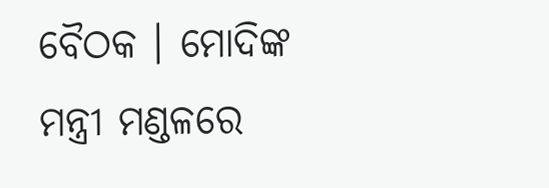ବୈଠକ । ମୋଦିଙ୍କ ମନ୍ତ୍ରୀ ମଣ୍ଡଳରେ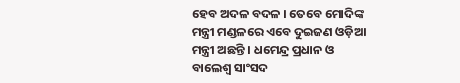ହେବ ଅଦଳ ବଦଳ । ତେବେ ମୋଦିଙ୍କ ମନ୍ତ୍ରୀ ମଣ୍ଡଳରେ ଏବେ ଦୁଇଜଣ ଓଡ଼ିଆ ମନ୍ତ୍ରୀ ଅଛନ୍ତି । ଧମେନ୍ଦ୍ର ପ୍ରଧାନ ଓ ବାଲେଶ୍ୱ ସାଂସଦ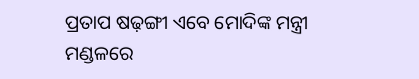ପ୍ରତାପ ଷଢ଼ଙ୍ଗୀ ଏବେ ମୋଦିଙ୍କ ମନ୍ତ୍ରୀ ମଣ୍ଡଳରେ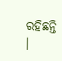ରହିଛନ୍ତି ।